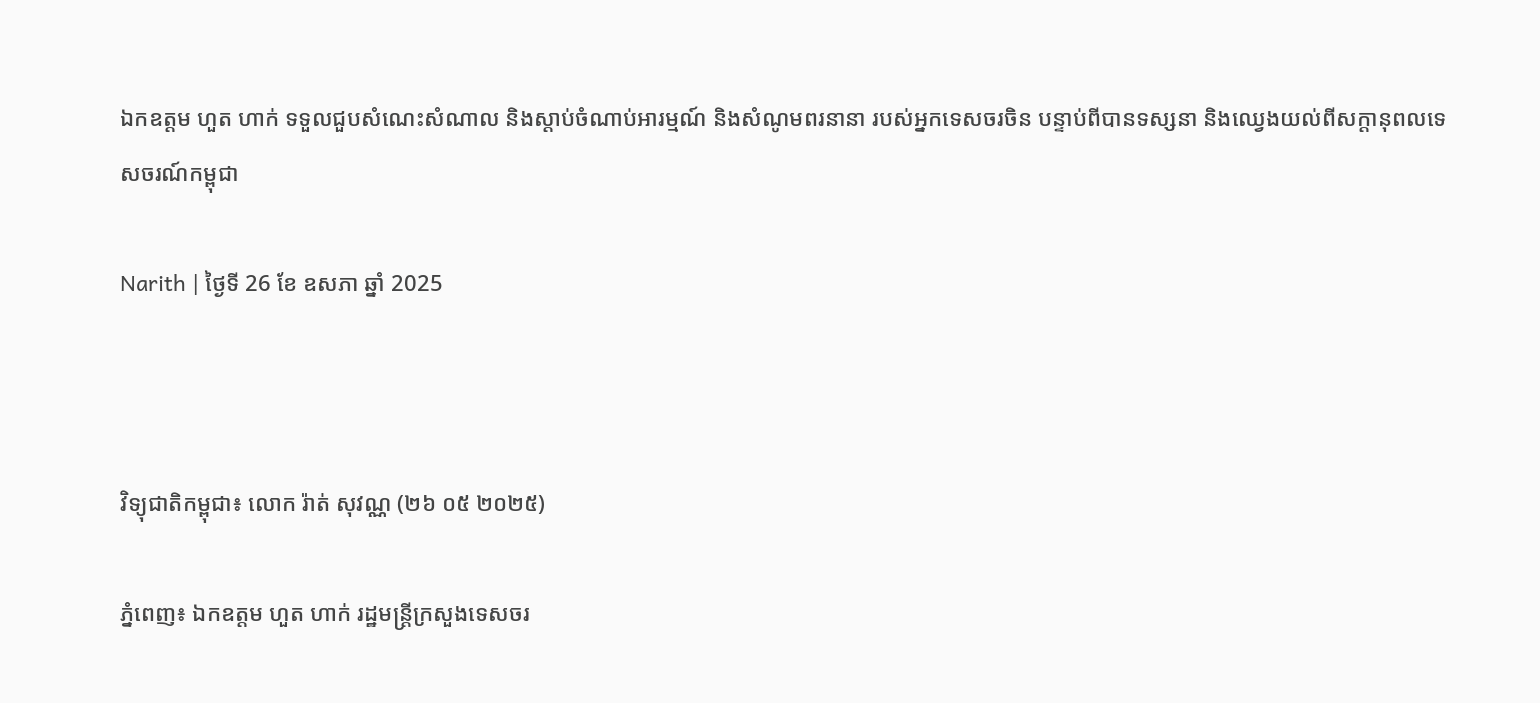ឯកឧត្តម ហួត ហាក់ ទទួលជួបសំណេះសំណាល និងស្តាប់ចំណាប់អារម្មណ៍ និងសំណូមពរនានា របស់អ្នកទេសចរចិន បន្ទាប់ពីបានទស្សនា និងឈ្វេងយល់ពីសក្តានុពលទេសចរណ៍កម្ពុជា

Narith | ថ្ងៃទី 26 ខែ ឧសភា ឆ្នាំ 2025



វិទ្យុជាតិកម្ពុជា៖ លោក រ៉ាត់ សុវណ្ណ (២៦ ០៥ ២០២៥)

ភ្នំពេញ៖ ឯកឧត្តម ហួត ហាក់ រដ្ឋមន្រ្តីក្រសួងទេសចរ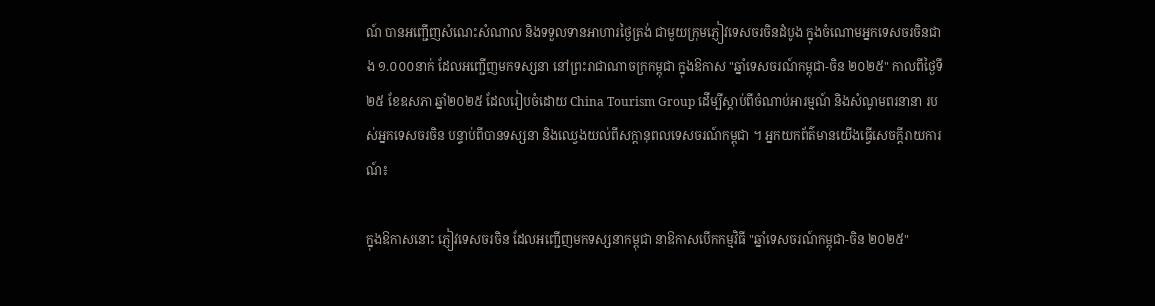ណ៍ បានអញ្ជើញសំណេះសំណាល និងទទួលទានអាហារថ្ងៃត្រង់ ជាមួយក្រុមភ្ញៀវទេសចរចិនដំបូង ក្នុងចំណោមអ្នកទេសចរចិនជាង ១.០០០នាក់ ដែលអញ្ជើញមកទស្សនា នៅព្រះរាជាណាចក្រកម្ពុជា ក្នុងឱកាស "ឆ្នាំទេសចរណ៍កម្ពុជា-ចិន ២០២៥" កាលពីថ្ងៃទី២៥ ខែឧសភា ឆ្នាំ២០២៥ ដែលរៀបចំដោយ China Tourism Group ដើម្បីស្តាប់ពីចំណាប់អារម្មណ៍ និងសំណូមពរនានា របស់អ្នកទេសចរចិន បន្ទាប់ពីបានទស្សនា និងឈ្វេងយល់ពីសក្តានុពលទេសចរណ៍កម្ពុជា ។ អ្នកយកព័ត៌មានយើងធ្វើសេចក្តីរាយការណ៍៖

ក្នុងឱកាសនោះ ភ្ញៀវទេសចរចិន ដែលអញ្ជើញមកទស្សនាកម្ពុជា នាឱកាសបើកកម្មវិធី "ឆ្នាំទេសចរណ៍កម្ពុជា-ចិន ២០២៥"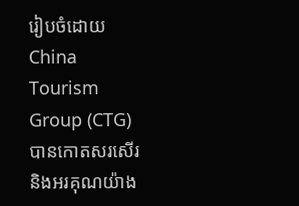រៀបចំដោយ China Tourism Group (CTG) បានកោតសរសើរ និងអរគុណយ៉ាង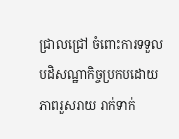ជ្រាលជ្រៅ ចំពោះការទទួលបដិសណ្ឋាកិច្ចប្រកបដោយភាពរួសរាយ រាក់ទាក់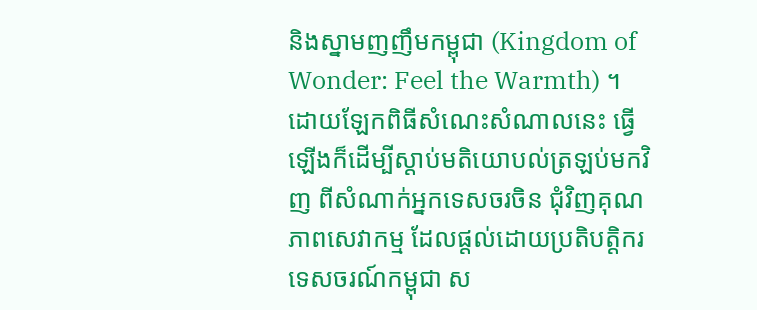និងស្នាមញញឹមកម្ពុជា (Kingdom of Wonder: Feel the Warmth) ។
ដោយឡែកពិធីសំណេះសំណាលនេះ ធ្វើឡើងក៏ដើម្បីស្តាប់មតិយោបល់ត្រឡប់មកវិញ ពីសំណាក់អ្នកទេសចរចិន ជុំវិញគុណភាពសេវាកម្ម ដែលផ្តល់ដោយប្រតិបត្តិករទេសចរណ៍កម្ពុជា ស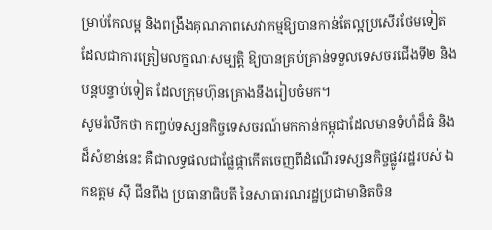ម្រាប់កែលម្អ និងពង្រឹងគុណភាពសេវាកម្មឱ្យបានកាន់តែល្អប្រសើរថែមទៀត ដែលជាការត្រៀមលក្ខណៈសម្បត្តិ ឱ្យបានគ្រប់គ្រាន់ទទួលទេសចរជើងទី២ និងបន្តបន្ទាប់ទៀត ដែលក្រុមហ៊ុនគ្រោងនឹងរៀបចំមក។
សូមរំលឹកថា កញ្ចប់ទស្សនកិច្ចទេសចរណ៍មកកាន់កម្ពុជាដែលមានទំហំដ៏ធំ និងដ៏សំខាន់នេះ គឺជាលទ្ធផលជាផ្លែផ្កាកើតចេញពីដំណើរទស្សនកិច្ចផ្លូវរដ្ឋរបស់ ឯកឧត្តម ស៊ី ជីនពីង ប្រធានាធិបតី នៃសាធារណរដ្ឋប្រជាមានិតចិន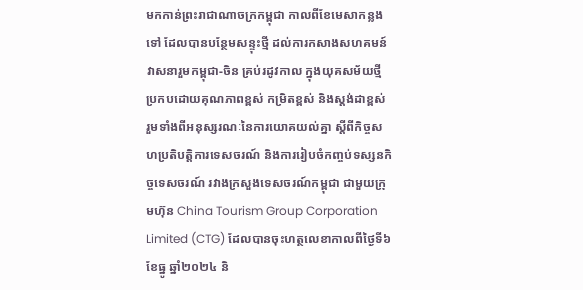មកកាន់ព្រះរាជាណាចក្រកម្ពុជា កាលពីខែមេសាកន្លងទៅ ដែលបានបន្ថែមសន្ទុះថ្មី ដល់ការកសាងសហគមន៍វាសនារួមកម្ពុជា-ចិន គ្រប់រដូវកាល ក្នុងយុគសម័យថ្មី ប្រកបដោយគុណភាពខ្ពស់ កម្រិតខ្ពស់ និងស្តង់ដាខ្ពស់ រួមទាំងពីអនុស្សរណៈនៃការយោគយល់គ្នា ស្តីពីកិច្ចសហប្រតិបត្តិការទេសចរណ៍ និងការរៀបចំកញ្ចប់ទស្សនកិច្ចទេសចរណ៍ រវាងក្រសួងទេសចរណ៍កម្ពុជា ជាមួយក្រុមហ៊ុន China Tourism Group Corporation Limited (CTG) ដែលបានចុះហត្ថលេខាកាលពីថ្ងៃទី៦ ខែធ្នូ ឆ្នាំ២០២៤ និ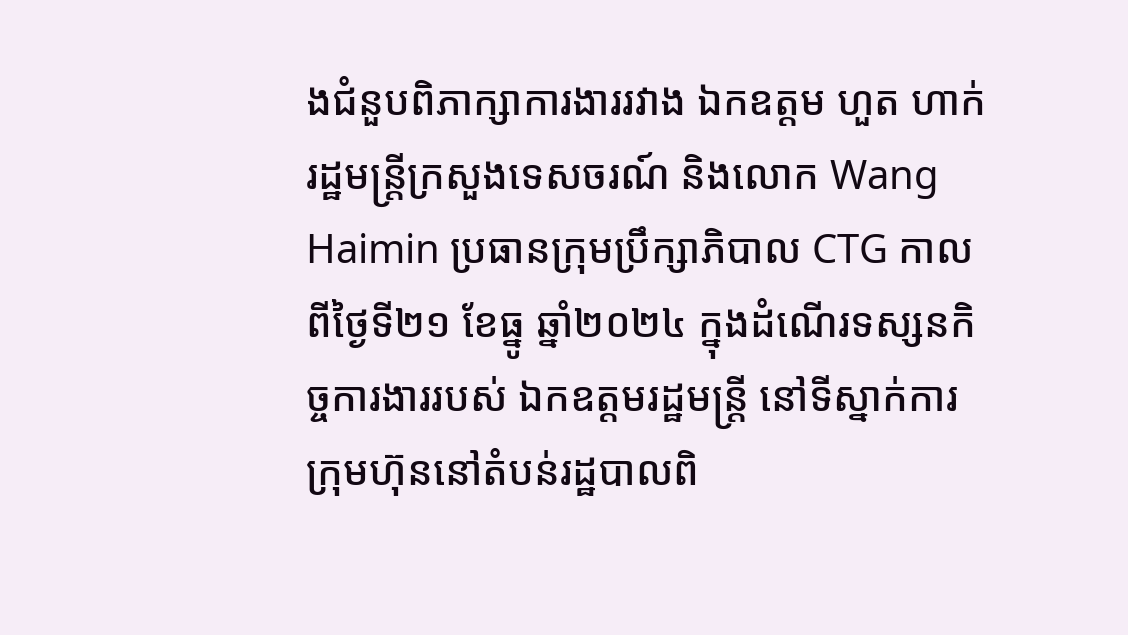ងជំនួបពិភាក្សាការងាររវាង ឯកឧត្តម ហួត ហាក់ រដ្ឋមន្រ្តីក្រសួងទេសចរណ៍ និងលោក Wang Haimin ប្រធានក្រុមប្រឹក្សាភិបាល CTG កាលពីថ្ងៃទី២១ ខែធ្នូ ឆ្នាំ២០២៤ ក្នុងដំណើរទស្សនកិច្ចការងាររបស់ ឯកឧត្តមរដ្ឋមន្រ្តី នៅទីស្នាក់ការក្រុមហ៊ុននៅតំបន់រដ្ឋបាលពិ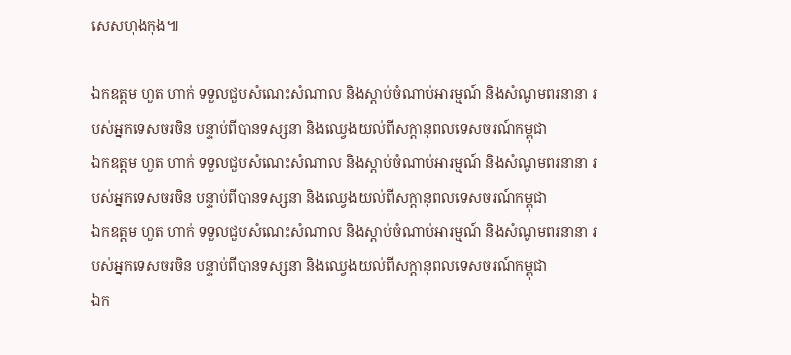សេសហុងកុង៕

ឯកឧត្តម ហួត ហាក់ ទទួលជួបសំណេះសំណាល និងស្តាប់ចំណាប់អារម្មណ៍ និងសំណូមពរនានា របស់អ្នកទេសចរចិន បន្ទាប់ពីបានទស្សនា និងឈ្វេងយល់ពីសក្តានុពលទេសចរណ៍កម្ពុជា
ឯកឧត្តម ហួត ហាក់ ទទួលជួបសំណេះសំណាល និងស្តាប់ចំណាប់អារម្មណ៍ និងសំណូមពរនានា របស់អ្នកទេសចរចិន បន្ទាប់ពីបានទស្សនា និងឈ្វេងយល់ពីសក្តានុពលទេសចរណ៍កម្ពុជា
ឯកឧត្តម ហួត ហាក់ ទទួលជួបសំណេះសំណាល និងស្តាប់ចំណាប់អារម្មណ៍ និងសំណូមពរនានា របស់អ្នកទេសចរចិន បន្ទាប់ពីបានទស្សនា និងឈ្វេងយល់ពីសក្តានុពលទេសចរណ៍កម្ពុជា
ឯក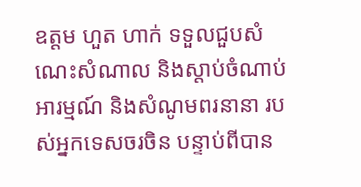ឧត្តម ហួត ហាក់ ទទួលជួបសំណេះសំណាល និងស្តាប់ចំណាប់អារម្មណ៍ និងសំណូមពរនានា របស់អ្នកទេសចរចិន បន្ទាប់ពីបាន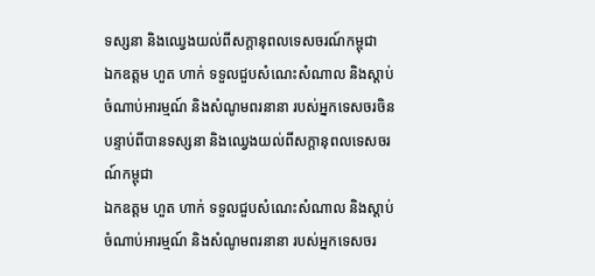ទស្សនា និងឈ្វេងយល់ពីសក្តានុពលទេសចរណ៍កម្ពុជា
ឯកឧត្តម ហួត ហាក់ ទទួលជួបសំណេះសំណាល និងស្តាប់ចំណាប់អារម្មណ៍ និងសំណូមពរនានា របស់អ្នកទេសចរចិន បន្ទាប់ពីបានទស្សនា និងឈ្វេងយល់ពីសក្តានុពលទេសចរណ៍កម្ពុជា
ឯកឧត្តម ហួត ហាក់ ទទួលជួបសំណេះសំណាល និងស្តាប់ចំណាប់អារម្មណ៍ និងសំណូមពរនានា របស់អ្នកទេសចរ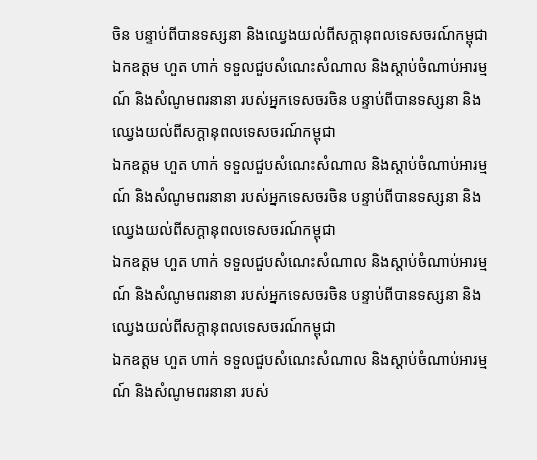ចិន បន្ទាប់ពីបានទស្សនា និងឈ្វេងយល់ពីសក្តានុពលទេសចរណ៍កម្ពុជា
ឯកឧត្តម ហួត ហាក់ ទទួលជួបសំណេះសំណាល និងស្តាប់ចំណាប់អារម្មណ៍ និងសំណូមពរនានា របស់អ្នកទេសចរចិន បន្ទាប់ពីបានទស្សនា និងឈ្វេងយល់ពីសក្តានុពលទេសចរណ៍កម្ពុជា
ឯកឧត្តម ហួត ហាក់ ទទួលជួបសំណេះសំណាល និងស្តាប់ចំណាប់អារម្មណ៍ និងសំណូមពរនានា របស់អ្នកទេសចរចិន បន្ទាប់ពីបានទស្សនា និងឈ្វេងយល់ពីសក្តានុពលទេសចរណ៍កម្ពុជា
ឯកឧត្តម ហួត ហាក់ ទទួលជួបសំណេះសំណាល និងស្តាប់ចំណាប់អារម្មណ៍ និងសំណូមពរនានា របស់អ្នកទេសចរចិន បន្ទាប់ពីបានទស្សនា និងឈ្វេងយល់ពីសក្តានុពលទេសចរណ៍កម្ពុជា
ឯកឧត្តម ហួត ហាក់ ទទួលជួបសំណេះសំណាល និងស្តាប់ចំណាប់អារម្មណ៍ និងសំណូមពរនានា របស់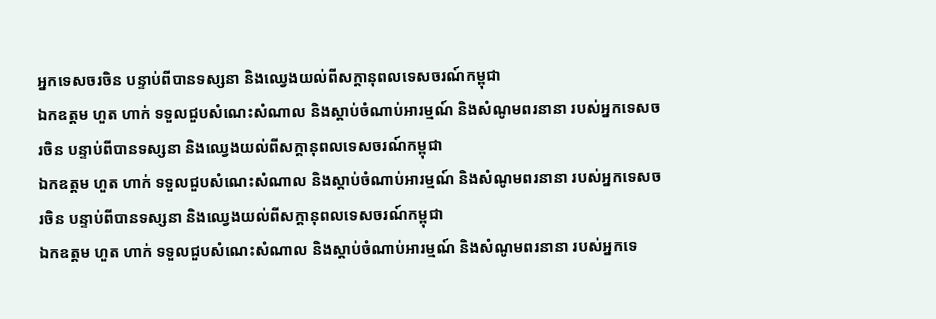អ្នកទេសចរចិន បន្ទាប់ពីបានទស្សនា និងឈ្វេងយល់ពីសក្តានុពលទេសចរណ៍កម្ពុជា
ឯកឧត្តម ហួត ហាក់ ទទួលជួបសំណេះសំណាល និងស្តាប់ចំណាប់អារម្មណ៍ និងសំណូមពរនានា របស់អ្នកទេសចរចិន បន្ទាប់ពីបានទស្សនា និងឈ្វេងយល់ពីសក្តានុពលទេសចរណ៍កម្ពុជា
ឯកឧត្តម ហួត ហាក់ ទទួលជួបសំណេះសំណាល និងស្តាប់ចំណាប់អារម្មណ៍ និងសំណូមពរនានា របស់អ្នកទេសចរចិន បន្ទាប់ពីបានទស្សនា និងឈ្វេងយល់ពីសក្តានុពលទេសចរណ៍កម្ពុជា
ឯកឧត្តម ហួត ហាក់ ទទួលជួបសំណេះសំណាល និងស្តាប់ចំណាប់អារម្មណ៍ និងសំណូមពរនានា របស់អ្នកទេ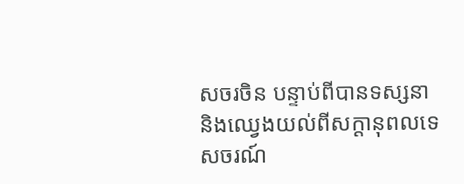សចរចិន បន្ទាប់ពីបានទស្សនា និងឈ្វេងយល់ពីសក្តានុពលទេសចរណ៍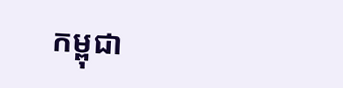កម្ពុជា